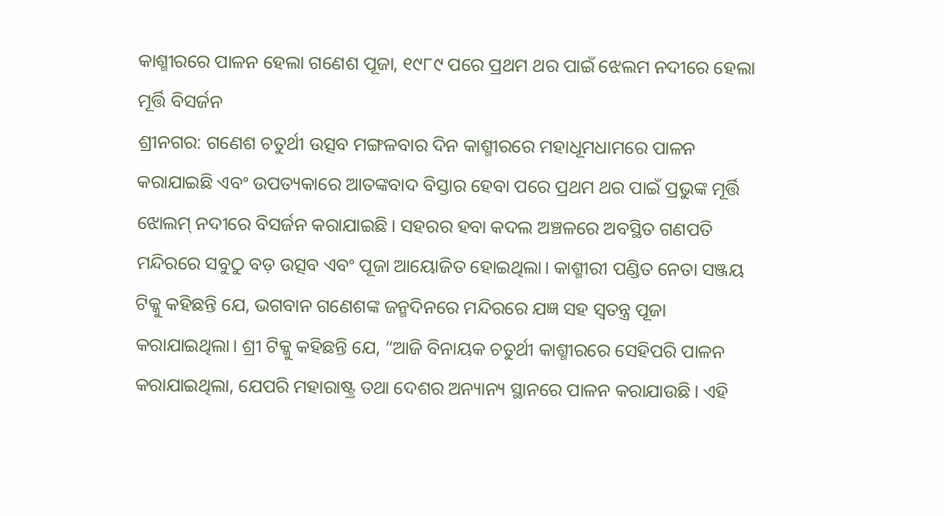କାଶ୍ମୀରରେ ପାଳନ ହେଲା ଗଣେଶ ପୂଜା, ୧୯୮୯ ପରେ ପ୍ରଥମ ଥର ପାଇଁ ଝେଲମ ନଦୀରେ ହେଲା ମୂର୍ତ୍ତି ବିସର୍ଜନ
ଶ୍ରୀନଗର: ଗଣେଶ ଚତୁର୍ଥୀ ଉତ୍ସବ ମଙ୍ଗଳବାର ଦିନ କାଶ୍ମୀରରେ ମହାଧୂମଧାମରେ ପାଳନ କରାଯାଇଛି ଏବଂ ଉପତ୍ୟକାରେ ଆତଙ୍କବାଦ ବିସ୍ତାର ହେବା ପରେ ପ୍ରଥମ ଥର ପାଇଁ ପ୍ରଭୁଙ୍କ ମୂର୍ତ୍ତି ଝୋଲମ୍ ନଦୀରେ ବିସର୍ଜନ କରାଯାଇଛି। ସହରର ହବା କଦଲ ଅଞ୍ଚଳରେ ଅବସ୍ଥିତ ଗଣପତି ମନ୍ଦିରରେ ସବୁଠୁ ବଡ଼ ଉତ୍ସବ ଏବଂ ପୂଜା ଆୟୋଜିତ ହୋଇଥିଲା। କାଶ୍ମୀରୀ ପଣ୍ଡିତ ନେତା ସଞ୍ଜୟ ଟିକ୍କୁ କହିଛନ୍ତି ଯେ, ଭଗବାନ ଗଣେଶଙ୍କ ଜନ୍ମଦିନରେ ମନ୍ଦିରରେ ଯଜ୍ଞ ସହ ସ୍ୱତନ୍ତ୍ର ପୂଜା କରାଯାଇଥିଲା। ଶ୍ରୀ ଟିକ୍କୁ କହିଛନ୍ତି ଯେ, “ଆଜି ବିନାୟକ ଚତୁର୍ଥୀ କାଶ୍ମୀରରେ ସେହିପରି ପାଳନ କରାଯାଇଥିଲା, ଯେପରି ମହାରାଷ୍ଟ୍ର ତଥା ଦେଶର ଅନ୍ୟାନ୍ୟ ସ୍ଥାନରେ ପାଳନ କରାଯାଉଛି। ଏହି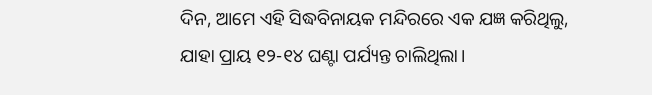ଦିନ, ଆମେ ଏହି ସିଦ୍ଧବିନାୟକ ମନ୍ଦିରରେ ଏକ ଯଜ୍ଞ କରିଥିଲୁ, ଯାହା ପ୍ରାୟ ୧୨-୧୪ ଘଣ୍ଟା ପର୍ଯ୍ୟନ୍ତ ଚାଲିଥିଲା।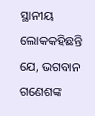ସ୍ଥାନୀୟ ଲୋକକହିଛନ୍ତି ଯେ, ଭଗବାନ ଗଣେଶଙ୍କ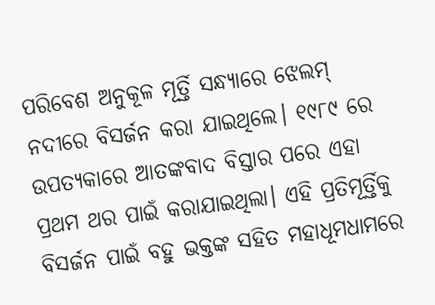ପରିବେଶ ଅନୁକୂଳ ମୂର୍ତ୍ତି ସନ୍ଧ୍ୟାରେ ଝେଲମ୍ ନଦୀରେ ବିସର୍ଜନ କରା ଯାଇଥିଲେ। ୧୯୮୯ ରେ ଉପତ୍ୟକାରେ ଆତଙ୍କବାଦ ବିସ୍ତାର ପରେ ଏହା ପ୍ରଥମ ଥର ପାଇଁ କରାଯାଇଥିଲା। ଏହି ପ୍ରତିମୂର୍ତ୍ତିକୁ ବିସର୍ଜନ ପାଇଁ ବହୁ ଭକ୍ତଙ୍କ ସହିତ ମହାଧୂମଧାମରେ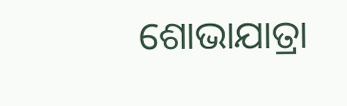ଶୋଭାଯାତ୍ରା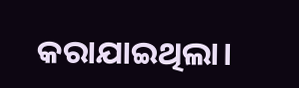କରାଯାଇଥିଲା।